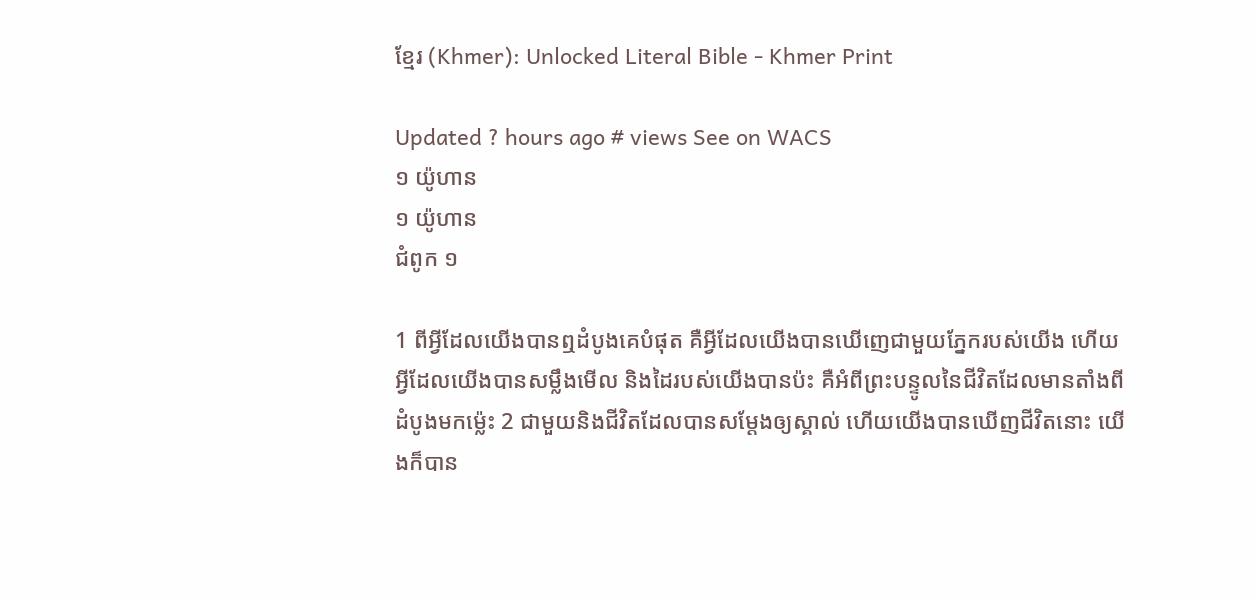ខ្មែរ (Khmer): Unlocked Literal Bible - Khmer Print

Updated ? hours ago # views See on WACS
១ យ៉ូហាន
១ យ៉ូហាន
ជំពូក ១

1 ពីអ្វីដែលយើងបានឮដំបូងគេបំផុត គឺអ្វីដែលយើងបានឃើញេជាមួយភ្នែករបស់យើង ហើយអ្វីដែលយើងបានសម្លឹងមើល និងដៃរបស់យើងបានប៉ះ គឺអំពីព្រះបន្ទូលនៃជីវិតដែលមានតាំងពីដំបូងមកម៉េ្លះ 2 ជាមួយនិងជីវិតដែលបានសម្តែងឲ្យស្គាល់ ហើយយើងបានឃើញជីវិតនោះ យើងក៏បាន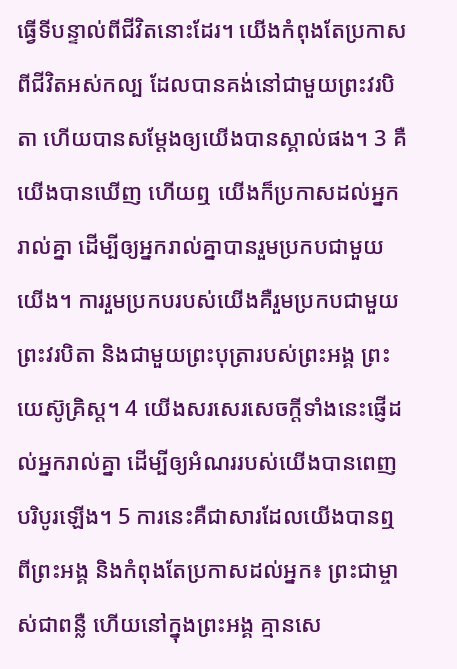ធ្វើទីបន្ទាល់ពីជីវិតនោះដែរ។ យើងកំពុងតែប្រកាសពីជីវិតអស់កល្ប ដែលបានគង់នៅជាមួយព្រះវរបិតា ហើយបានសម្តែងឲ្យយើងបានស្គាល់ផង។ 3 គឺយើងបានឃើញ ហើយឮ យើងក៏ប្រកាសដល់អ្នករាល់គ្នា ដើម្បីឲ្យអ្នករាល់គ្នាបានរួមប្រកបជាមួយយើង។ ការរួមប្រកបរបស់យើងគឺរួមប្រកបជាមួយព្រះវរបិតា និងជាមួយព្រះបុត្រារបស់ព្រះអង្គ ព្រះយេស៊ូគ្រិស្ត។ 4 យើងសរសេរសេចក្តីទាំងនេះផ្ញើដល់អ្នករាល់គ្នា ដើម្បីឲ្យអំណររបស់យើងបានពេញបរិបូរឡើង។ 5 ការនេះគឺជាសារដែលយើងបានឮពីព្រះអង្គ និងកំពុងតែប្រកាសដល់អ្នក៖ ព្រះជាម្ចាស់ជាពន្លឺ ហើយនៅក្នុងព្រះអង្គ គ្មានសេ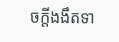ចក្តីងងឹតទា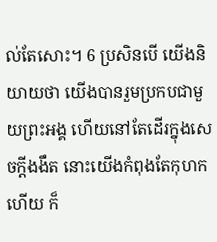ល់តែសោះ។ 6 ប្រសិនបើ យើងនិយាយថា យើងបានរួមប្រកបជាមួយព្រះអង្គ ហើយនៅតែដើរក្នុងសេចក្តីងងឹត នោះយើងកំពុងតែកុហកហើយ ក៏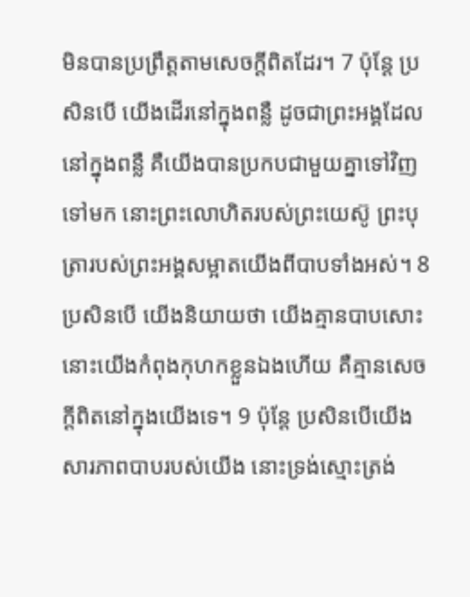មិនបានប្រព្រឹត្តតាមសេចក្តីពិតដែរ។ 7 ប៉ុន្តែ ប្រសិនបើ យើងដើរនៅក្នុងពន្លឺ ដូចជាព្រះអង្គដែលនៅក្នុងពន្លឺ គឺយើងបានប្រកបជាមួយគ្នាទៅវិញទៅមក នោះព្រះលោហិតរបស់ព្រះយេស៊ូ ព្រះបុត្រារបស់ព្រះអង្គសម្អាតយើងពីបាបទាំងអស់។ 8 ប្រសិនបើ យើងនិយាយថា យើងគ្មានបាបសោះ នោះយើងកំពុងកុហកខ្លួនឯងហើយ គឺគ្មានសេចក្តីពិតនៅក្នុងយើងទេ។ 9 ប៉ុន្តែ ប្រសិនបើយើងសារភាពបាបរបស់យើង នោះទ្រង់ស្មោះត្រង់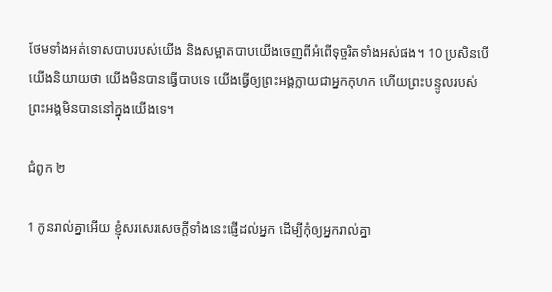ថែមទាំងអត់ទោសបាបរបស់យើង និងសម្អាតបាបយើងចេញពីអំពើទុច្ចរិតទាំងអស់ផង។ 10 ប្រសិនបើយើងនិយាយថា យើងមិនបានធ្វើបាបទេ យើងធ្វើឲ្យព្រះអង្គក្លាយជាអ្នកកុហក ហើយព្រះបន្ទូលរបស់ព្រះអង្គមិនបាននៅក្នុងយើងទេ។

ជំពូក ២

1 កូនរាល់គ្នាអើយ ខ្ញុំសរសេរសេចក្តីទាំងនេះផ្ញើដល់អ្នក ដើម្បីកុំឲ្យអ្នករាល់គ្នា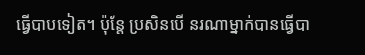ធ្វើបាបទៀត។ ប៉ុន្តែ ប្រសិនបើ នរណាម្នាក់បានធ្វើបា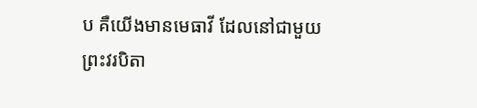ប គឺយើងមានមេធាវី ដែលនៅជាមួយព្រះវរបិតា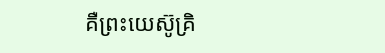គឺព្រះយេស៊ូគ្រិ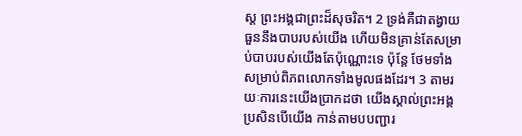ស្ត ព្រះអង្គជាព្រះដ៏សុចរិត។ 2 ទ្រង់គឺជាតង្វាយធួននឹងបាបរបស់យើង ហើយមិនគ្រាន់តែសម្រាប់បាបរបស់យើងតែប៉ុណ្ណោះទេ ប៉ុន្តែ ថែមទាំងសម្រាប់ពិភពលោកទាំងមូលផងដែរ។ 3 តាមរយៈការនេះយើងប្រាកដថា យើងស្គាល់ព្រះអង្គ ប្រសិនបើយើង កាន់តាមបបញ្ជារ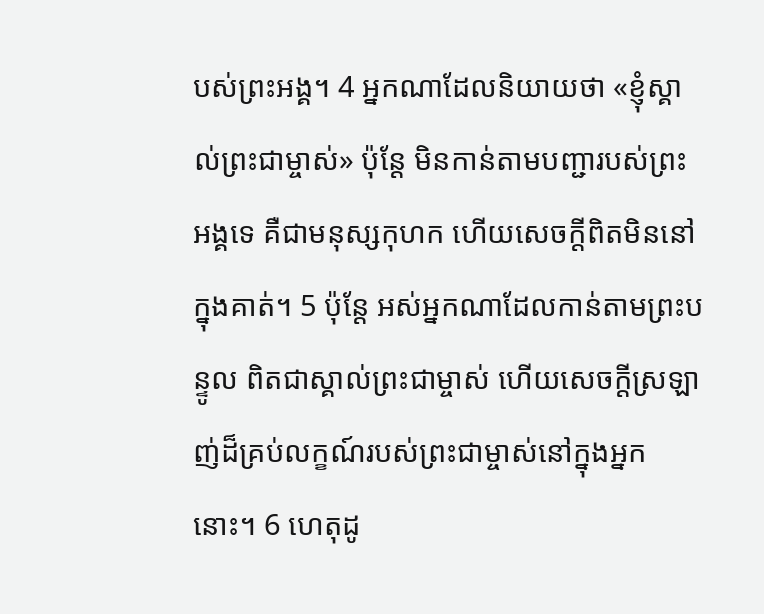បស់ព្រះអង្គ។ 4 អ្នកណាដែលនិយាយថា «ខ្ញុំស្គាល់ព្រះជាម្ចាស់» ប៉ុន្តែ មិនកាន់តាមបញ្ជារបស់ព្រះអង្គទេ គឺជាមនុស្សកុហក ហើយសេចក្តីពិតមិននៅក្នុងគាត់។ 5 ប៉ុន្តែ អស់អ្នកណាដែលកាន់តាមព្រះបន្ទូល ពិតជាស្គាល់ព្រះជាម្ចាស់ ហើយសេចក្តីស្រឡាញ់ដ៏គ្រប់លក្ខណ៍របស់ព្រះជាម្ចាស់នៅក្នុងអ្នកនោះ។ 6 ហេតុដូ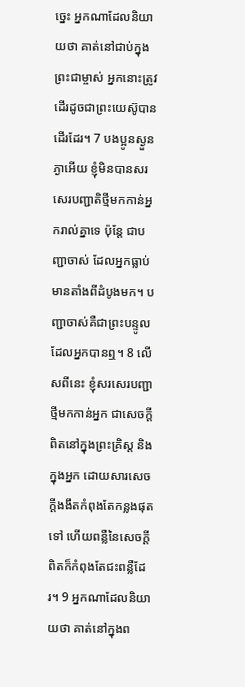ច្នេះ អ្នកណាដែលនិយាយថា គាត់នៅជាប់ក្នុងព្រះជាម្ចាស់ អ្នកនោះត្រូវដើរដូចជាព្រះយេស៊ូបានដើរដែរ។ 7 បងប្អូនស្ងួនភ្ងាអើយ ខ្ញុំមិនបានសរសេរបញ្ជាតិថ្មីមកកាន់អ្នករាល់គ្នាទេ ប៉ុន្តែ ជាបញ្ជាចាស់ ដែលអ្នកធ្លាប់មានតាំងពីដំបូងមក។ បញ្ជាចាស់គឺជាព្រះបន្ទូលដែលអ្នកបានឮ។ 8 លើសពីនេះ ខ្ញុំសរសេរបញ្ជាថ្មីមកកាន់អ្នក ជាសេចក្តីពិតនៅក្នុងព្រះគ្រិស្ត និងក្នុងអ្នក ដោយសារសេចក្តីងងឹតកំពុងតែកន្លងផុតទៅ ហើយពន្លឺនៃសេចក្តីពិតក៏កំពុងតែជះពន្លឺដែរ។ 9 អ្នកណាដែលនិយាយថា គាត់នៅក្នុងព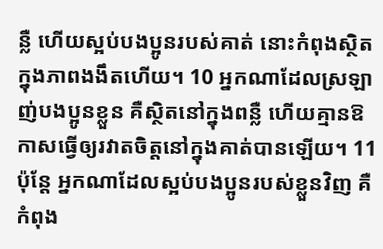ន្លឺ ហើយស្អប់បងប្អូនរបស់គាត់ នោះកំពុងស្ថិតក្នុងភាពងងឹតហើយ។ 10 អ្នកណាដែលស្រឡាញ់បងប្អូនខ្លួន គឺស្ថិតនៅក្នុងពន្លឺ ហើយគ្មានឱកាសធ្វើឲ្យរវាតចិត្តនៅក្នុងគាត់បានឡើយ។ 11 ប៉ុន្តែ អ្នកណាដែលស្អប់បងប្អូនរបស់ខ្លួនវិញ គឺកំពុង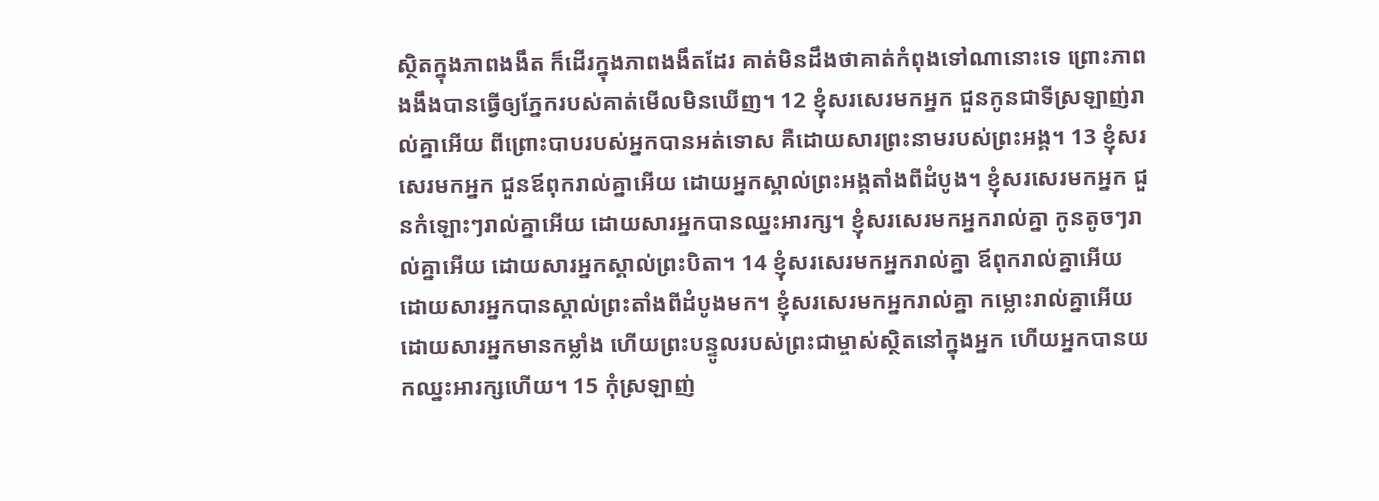ស្ថិតក្នុងភាពងងឹត ក៏ដើរក្នុងភាពងងឹតដែរ គាត់មិនដឹងថាគាត់កំពុងទៅណានោះទេ ព្រោះភាពងងឹងបានធ្វើឲ្យភ្នែករបស់គាត់មើលមិនឃើញ។ 12 ខ្ញុំសរសេរមកអ្នក ជួនកូនជាទីស្រឡាញ់រាល់គ្នាអើយ ពីព្រោះបាបរបស់អ្នកបានអត់ទោស គឺដោយសារព្រះនាមរបស់ព្រះអង្គ។ 13 ខ្ញុំសរសេរមកអ្នក ជួនឪពុករាល់គ្នាអើយ ដោយអ្នកស្គាល់ព្រះអង្គតាំងពីដំបូង។ ខ្ញុំសរសេរមកអ្នក ជួនកំឡោះៗរាល់គ្នាអើយ ដោយសារអ្នកបានឈ្នះអារក្ស។ ខ្ញុំសរសេរមកអ្នករាល់គ្នា កូនតូចៗរាល់គ្នាអើយ ដោយសារអ្នកស្គាល់ព្រះបិតា។ 14 ខ្ញុំសរសេរមកអ្នករាល់គ្នា ឪពុករាល់គ្នាអើយ ដោយសារអ្នកបានស្គាល់ព្រះតាំងពីដំបូងមក។ ខ្ញុំសរសេរមកអ្នករាល់គ្នា កម្លោះរាល់គ្នាអើយ ដោយសារអ្នកមានកម្លាំង ហើយព្រះបន្ទូលរបស់ព្រះជាម្ចាស់ស្ថិតនៅក្នុងអ្នក ហើយអ្នកបានយកឈ្នះអារក្សហើយ។ 15 កុំស្រឡាញ់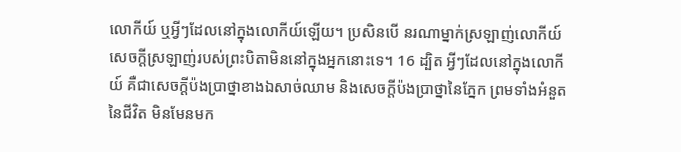លោកីយ៍ ឬអ្វីៗដែលនៅក្នុងលោកីយ៍ឡើយ។ ប្រសិនបើ នរណាម្នាក់ស្រឡាញ់លោកីយ៍ សេចក្តីស្រឡាញ់របស់ព្រះបិតាមិននៅក្នុងអ្នកនោះទេ។ 16 ដ្បិត អ្វីៗដែលនៅក្នុងលោកីយ៍ គឺជាសេចក្តីប៉ងប្រាថ្នាខាងឯសាច់ឈាម និងសេចក្តីប៉ងប្រាថ្នានៃភ្នែក ព្រមទាំងអំនួតនៃជីវិត មិនមែនមក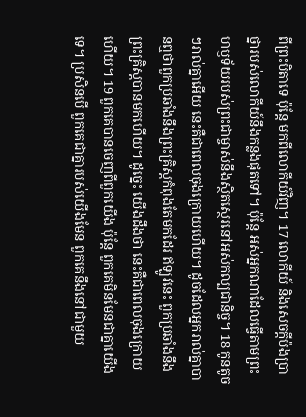ពីព្រះបិតាទេ ប៉ុន្តែ មកពីលោកីយ៍វិញ។ 17 លោកីយ៍ និងសេចក្តីប៉ងប្រាថ្នារបស់លោកីយ៍នឹងកន្លងផុតទៅ។ ប៉ុន្តែ អស់អ្នកណាដែលធ្វើតាមព្រះហឫទ័យរបស់ព្រះជាម្ចាស់នឹងស្ថិតស្ថេរនៅអស់កល្បជានិច្ច។ 18 កូនតូចៗរាល់គ្នាអើយ នេះគឺជាពេលចុងក្រោយហើយ។ ដូចដែលអ្នករាល់គ្នាបានឮថាពួកប្រឆាំងនឹងព្រះគ្រិស្តកំពុងតែមកដែរ ឥឡូវនេះ ពួកប្រឆាំងនឹងព្រះគ្រិស្តបានមកហើយ។ ដូច្នេះ យើងដឹងថា នេះគឺជាពេលចុងក្រោយហើយ។ 19 ពួកគេបានចេញពីពួកយើង ប៉ុន្តែ ពួកគេមិនមែនជាគ្នាយើងទេ។ ប្រសិនបើ ពួកគេជាគ្នារបស់យើងមែន ពួកគេនឹងនៅជាមួយ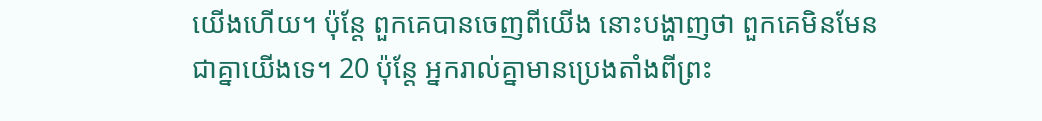យើងហើយ។ ប៉ុន្តែ ពួកគេបានចេញពីយើង នោះបង្ហាញថា ពួកគេមិនមែនជាគ្នាយើងទេ។ 20 ប៉ុន្តែ អ្នករាល់គ្នាមានប្រេងតាំងពីព្រះ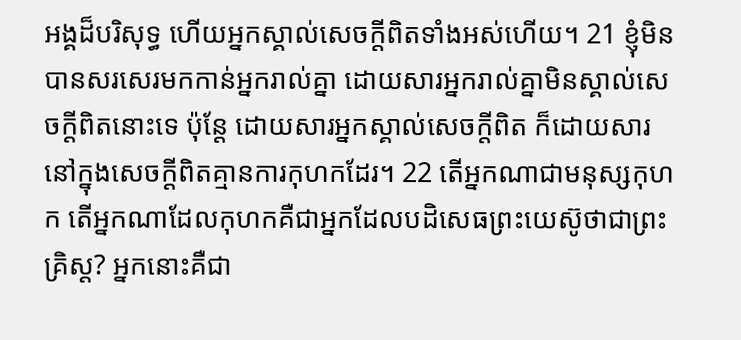អង្គដ៏បរិសុទ្ធ ហើយអ្នកស្គាល់សេចក្តីពិតទាំងអស់ហើយ។ 21 ខ្ញុំមិនបានសរសេរមកកាន់អ្នករាល់គ្នា ដោយសារអ្នករាល់គ្នាមិនស្គាល់សេចក្តីពិតនោះទេ ប៉ុន្តែ ដោយសារអ្នកស្គាល់សេចក្តីពិត ក៏ដោយសារនៅក្នុងសេចក្តីពិតគ្មានការកុហកដែរ។ 22 តើអ្នកណាជាមនុស្សកុហក តើអ្នកណាដែលកុហកគឺជាអ្នកដែលបដិសេធព្រះយេស៊ូថាជាព្រះគ្រិស្ត? អ្នកនោះគឺជា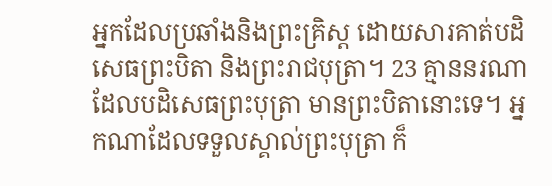អ្នកដែលប្រឆាំងនិងព្រះគ្រិស្ត ដោយសារគាត់បដិសេធព្រះបិតា និងព្រះរាជបុត្រា។ 23 គ្មាននរណាដែលបដិសេធព្រះបុត្រា មានព្រះបិតានោះទេ។ អ្នកណាដែលទទួលស្គាល់ព្រះបុត្រា ក៏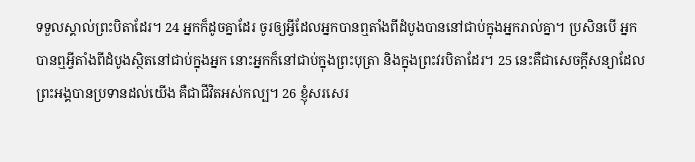ទទួលស្គាល់ព្រះបិតាដែរ។ 24 អ្នកក៏ដូចគ្នាដែរ ចូរឲ្យអ្វីដែលអ្នកបានឮតាំងពីដំបូងបាននៅជាប់ក្នុងអ្នករាល់គ្នា។ ប្រសិនបើ អ្នកបានឮអ្វីតាំងពីដំបូងស្ថិតនៅជាប់ក្នុងអ្នក នោះអ្នកក៏នៅជាប់ក្នុងព្រះបុត្រា និងក្នុងព្រះវរបិតាដែរ។ 25 នេះគឺជាសេចក្តីសន្យាដែលព្រះអង្គបានប្រទានដល់យើង គឺជាជីវិតអស់កល្ប។ 26 ខ្ញុំសរសេរ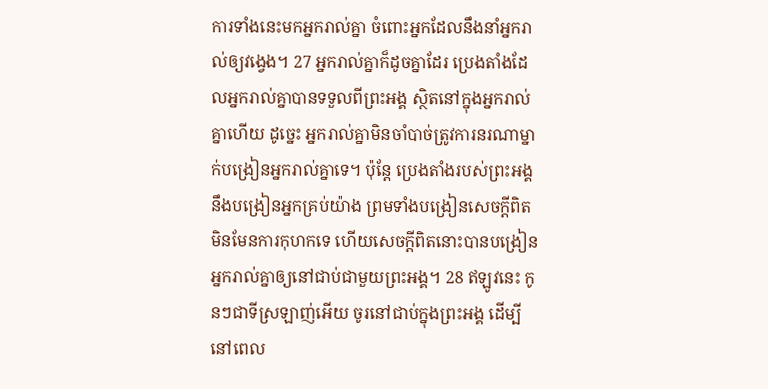ការទាំងនេះមកអ្នករាល់គ្នា ចំពោះអ្នកដែលនឹងនាំអ្នករាល់ឲ្យវង្វេង។ 27 អ្នករាល់គ្នាក៏ដូចគ្នាដែរ ប្រេងតាំងដែលអ្នករាល់គ្នាបានទទួលពីព្រះអង្គ ស្ថិតនៅក្នុងអ្នករាល់គ្នាហើយ ដូច្នេះ អ្នករាល់គ្នាមិនចាំបាច់ត្រូវការនរណាម្នាក់បង្រៀនអ្នករាល់គ្នាទេ។ ប៉ុន្តែ ប្រេងតាំងរបស់ព្រះអង្គនឹងបង្រៀនអ្នកគ្រប់យ៉ាង ព្រមទាំងបង្រៀនសេចក្តីពិត មិនមែនការកុហកទេ ហើយសេចក្តីពិតនោះបានបង្រៀនអ្នករាល់គ្នាឲ្យនៅជាប់ជាមួយព្រះអង្គ។ 28 ឥឡូវនេះ កូនៗជាទីស្រឡាញ់អើយ ចូរនៅជាប់ក្នុងព្រះអង្គ ដើម្បីនៅពេល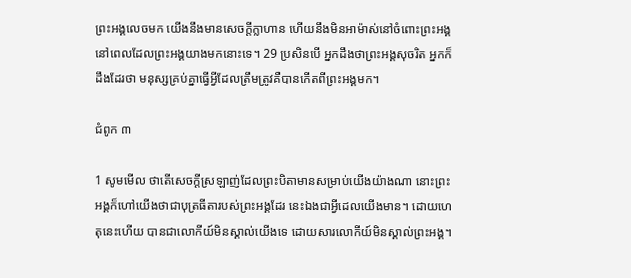ព្រះអង្គលេចមក យើងនឹងមានសេចក្តីក្លាហាន ហើយនឹងមិនអាម៉ាស់នៅចំពោះព្រះអង្គនៅពេលដែលព្រះអង្គយាងមកនោះទេ។ 29 ប្រសិនបើ អ្នកដឹងថាព្រះអង្គសុចរិត អ្នកក៏ដឹងដែរថា មនុស្សគ្រប់គ្នាធ្វើអ្វីដែលត្រឹមត្រូវគឺបានកើតពីព្រះអង្គមក។

ជំពូក ៣

1 សូមមើល ថាតើសេចក្តីស្រឡាញ់ដែលព្រះបិតាមានសម្រាប់យើងយ៉ាងណា នោះព្រះអង្គក៏ហៅយើងថាជាបុត្រធីតារបស់ព្រះអង្គដែរ នេះឯងជាអ្វីដេលយើងមាន។ ដោយហេតុនេះហើយ បានជាលោកីយ៍មិនស្គាល់យើងទេ ដោយសារលោកីយ៍មិនស្គាល់ព្រះអង្គ។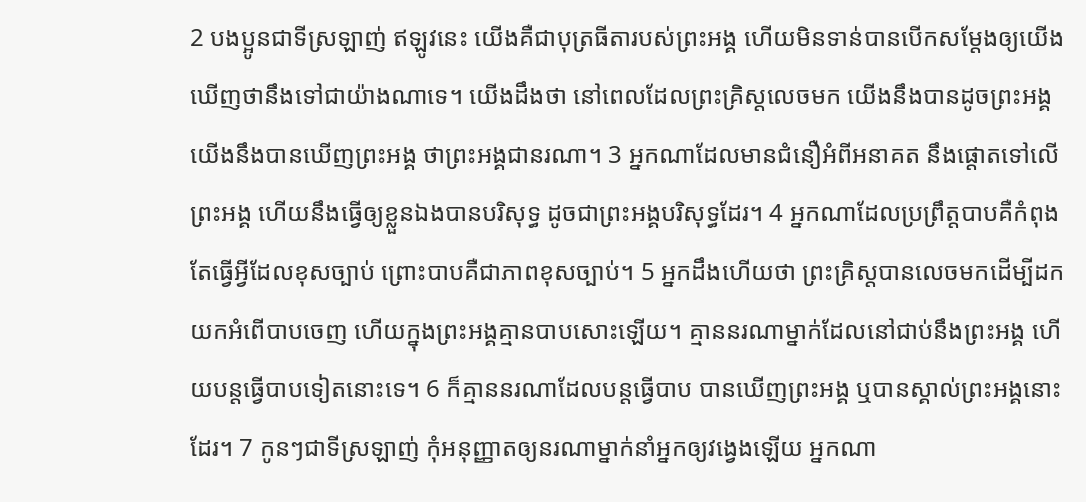2 បងប្អូនជាទីស្រឡាញ់ ឥឡូវនេះ យើងគឺជាបុត្រធីតារបស់ព្រះអង្គ ហើយមិនទាន់បានបើកសម្តែងឲ្យយើងឃើញថានឹងទៅជាយ៉ាងណាទេ។ យើងដឹងថា នៅពេលដែលព្រះគ្រិស្តលេចមក យើងនឹងបានដូចព្រះអង្គ យើងនឹងបានឃើញព្រះអង្គ ថាព្រះអង្គជានរណា។ 3 អ្នកណាដែលមានជំនឿអំពីអនាគត នឹងផ្តោតទៅលើព្រះអង្គ ហើយនឹងធ្វើឲ្យខ្លួនឯងបានបរិសុទ្ធ ដូចជាព្រះអង្គបរិសុទ្ធដែរ។ 4 អ្នកណាដែលប្រព្រឹត្តបាបគឺកំពុងតែធ្វើអ្វីដែលខុសច្បាប់ ព្រោះបាបគឺជាភាពខុសច្បាប់។ 5 អ្នកដឹងហើយថា ព្រះគ្រិស្តបានលេចមកដើម្បីដកយកអំពើបាបចេញ ហើយក្នុងព្រះអង្គគ្មានបាបសោះឡើយ។ គ្មាននរណាម្នាក់ដែលនៅជាប់នឹងព្រះអង្គ ហើយបន្តធ្វើបាបទៀតនោះទេ។ 6 ក៏គ្មាននរណាដែលបន្តធ្វើបាប បានឃើញព្រះអង្គ ឬបានស្គាល់ព្រះអង្គនោះដែរ។ 7 កូនៗជាទីស្រឡាញ់ កុំអនុញ្ញាតឲ្យនរណាម្នាក់នាំអ្នកឲ្យវង្វេងឡើយ អ្នកណា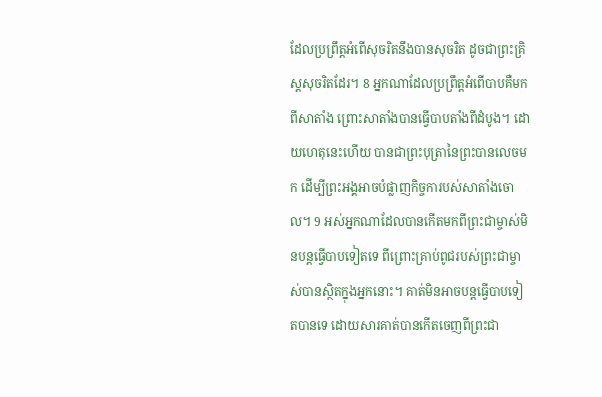ដែលប្រព្រឹត្តអំពើសុចរិតនឹងបានសុចរិត ដូចជាព្រះគ្រិស្តសុចរិតដែរ។ 8 អ្នកណាដែលប្រព្រឹត្តអំពើបាបគឺមកពីសាតាំង ព្រោះសាតាំងបានធ្វើបាបតាំងពីដំបូង។ ដោយហេតុនេះហើយ បានជាព្រះបុត្រានៃព្រះបានលេចមក ដើម្បីព្រះអង្គអាចបំផ្លាញកិច្ចការបស់សាតាំងចោល។ 9 អស់អ្នកណាដែលបានកើតមកពីព្រះជាម្ចាស់មិនបន្តធ្វើបាបទៀតទេ ពីព្រោះគ្រាប់ពូជរបស់ព្រះជាម្ចាស់បានស្ថិតក្នុងអ្នកនោះ។ គាត់មិនអាចបន្តធ្វើបាបទៀតបានទេ ដោយសារគាត់បានកើតចេញពីព្រះជា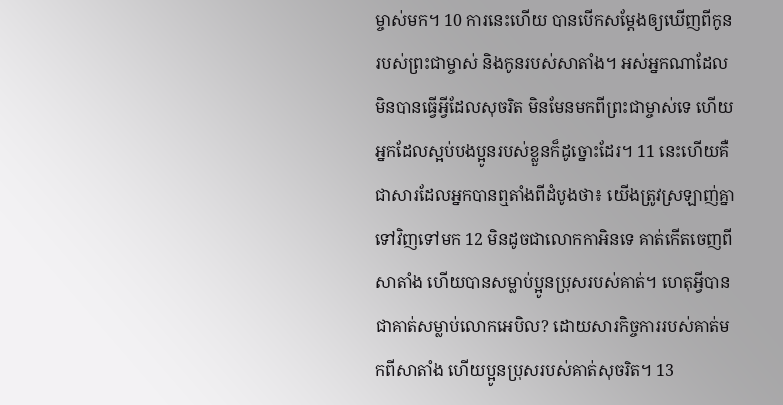ម្ចាស់មក។ 10 ការនេះហើយ បានបើកសម្តែងឲ្យឃើញពីកូនរបស់ព្រះជាម្ចាស់ និងកូនរបស់សាតាំង។ អស់អ្នកណាដែលមិនបានធ្វើអ្វីដែលសុចរិត មិនមែនមកពីព្រះជាម្ចាស់ទេ ហើយអ្នកដែលស្អប់បងប្អូនរបស់ខ្លួនក៏ដូច្នោះដែរ។ 11 នេះហើយគឺជាសារដែលអ្នកបានឮតាំងពីដំបូងថា៖ យើងត្រូវស្រឡាញ់គ្នាទៅវិញទៅមក 12 មិនដូចជាលោកកាអិនទេ គាត់កើតចេញពីសាតាំង ហើយបានសម្លាប់ប្អូនប្រុសរបស់គាត់។ ហេតុអ្វីបានជាគាត់សម្លាប់លោកអេបិល? ដោយសារកិច្ចការរបស់គាត់មកពីសាតាំង ហើយប្អូនប្រុសរបស់គាត់សុចរិត។ 13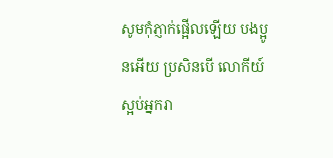សូមកុំភ្ញាក់ផ្អើលឡើយ បងប្អូនអើយ ប្រសិនបើ លោកីយ៍ស្អប់អ្នករា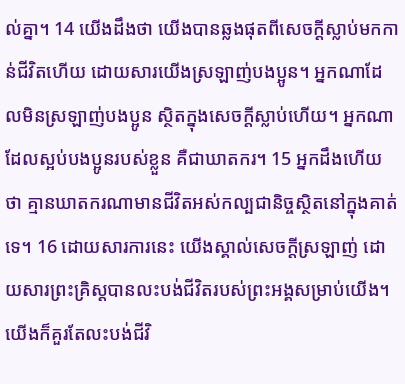ល់គ្នា។ 14 យើងដឹងថា យើងបានឆ្លងផុតពីសេចក្តីស្លាប់មកកាន់ជីវិតហើយ ដោយសារយើងស្រឡាញ់បងប្អូន។ អ្នកណាដែលមិនស្រឡាញ់បងប្អូន ស្ថិតក្នុងសេចក្តីស្លាប់ហើយ។ អ្នកណាដែលស្អប់បងប្អូនរបស់ខ្លួន គឺជាឃាតករ។ 15 អ្នកដឹងហើយថា គ្មានឃាតករណាមានជីវិតអស់កល្បជានិច្ចស្ថិតនៅក្នុងគាត់ទេ។ 16 ដោយសារការនេះ យើងស្គាល់សេចក្តីស្រឡាញ់ ដោយសារព្រះគ្រិស្តបានលះបង់ជីវិតរបស់ព្រះអង្គសម្រាប់យើង។ យើងក៏គួរតែលះបង់ជីវិ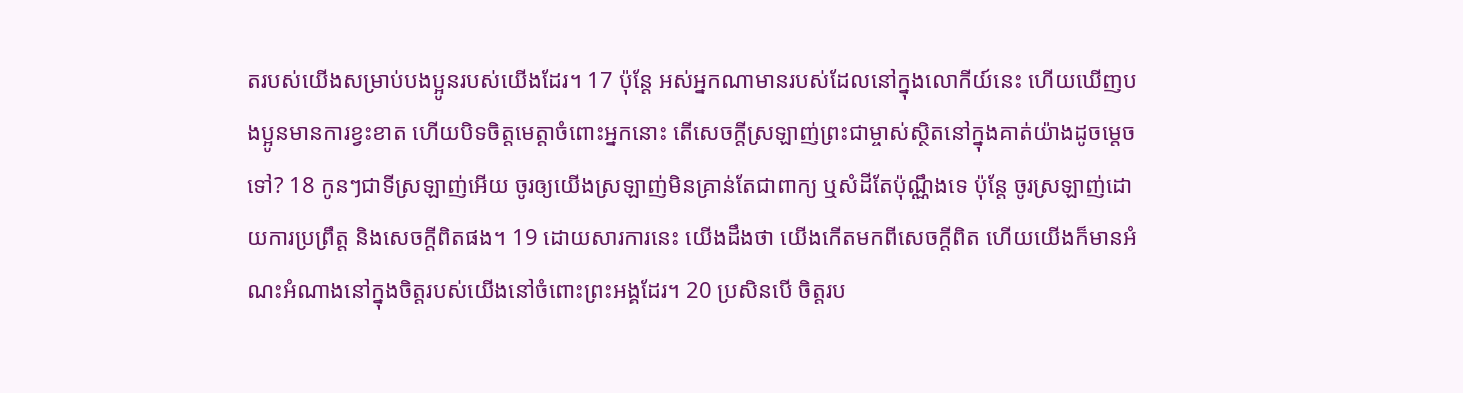តរបស់យើងសម្រាប់បងប្អូនរបស់យើងដែរ។ 17 ប៉ុន្តែ អស់អ្នកណាមានរបស់ដែលនៅក្នុងលោកីយ៍នេះ ហើយឃើញបងប្អូនមានការខ្វះខាត ហើយបិទចិត្តមេត្តាចំពោះអ្នកនោះ តើសេចក្តីស្រឡាញ់ព្រះជាម្ចាស់ស្ថិតនៅក្នុងគាត់យ៉ាងដូចម្តេចទៅ? 18 កូនៗជាទីស្រឡាញ់អើយ ចូរឲ្យយើងស្រឡាញ់មិនគ្រាន់តែជាពាក្យ ឬសំដីតែប៉ុណ្ណឹងទេ ប៉ុន្តែ ចូរស្រឡាញ់ដោយការប្រព្រឹត្ត និងសេចក្តីពិតផង។ 19 ដោយសារការនេះ យើងដឹងថា យើងកើតមកពីសេចក្តីពិត ហើយយើងក៏មានអំណះអំណាងនៅក្នុងចិត្តរបស់យើងនៅចំពោះព្រះអង្គដែរ។ 20 ប្រសិនបើ ចិត្តរប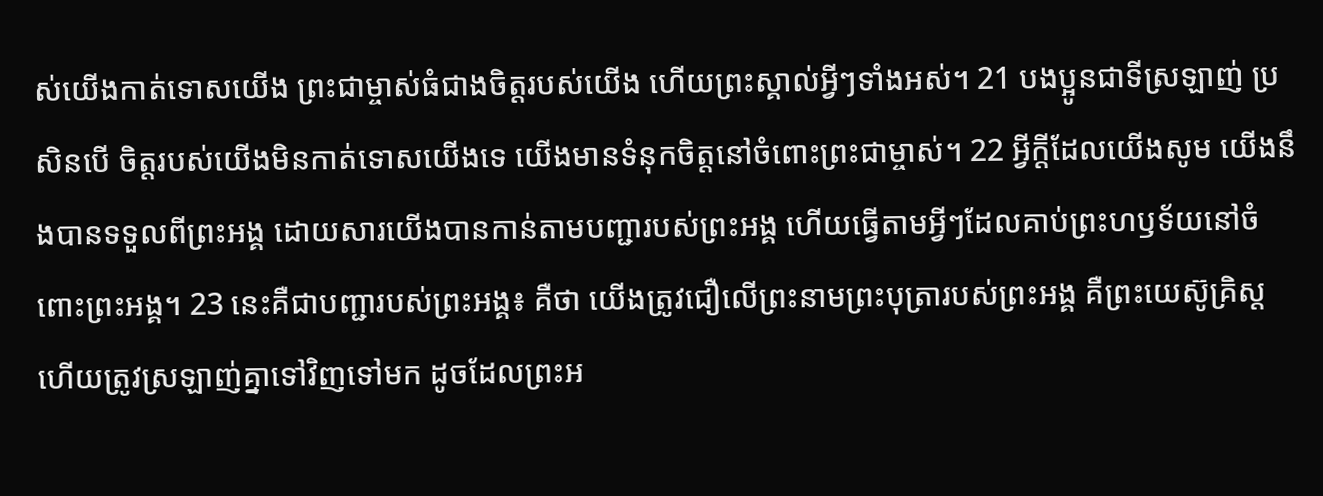ស់យើងកាត់ទោសយើង ព្រះជាម្ចាស់ធំជាងចិត្តរបស់យើង ហើយព្រះស្គាល់អ្វីៗទាំងអស់។ 21 បងប្អូនជាទីស្រឡាញ់ ប្រសិនបើ ចិត្តរបស់យើងមិនកាត់ទោសយើងទេ យើងមានទំនុកចិត្តនៅចំពោះព្រះជាម្ចាស់។ 22 អ្វីក្តីដែលយើងសូម យើងនឹងបានទទួលពីព្រះអង្គ ដោយសារយើងបានកាន់តាមបញ្ជារបស់ព្រះអង្គ ហើយធ្វើតាមអ្វីៗដែលគាប់ព្រះហឫទ័យនៅចំពោះព្រះអង្គ។ 23 នេះគឺជាបញ្ជារបស់ព្រះអង្គ៖ គឺថា យើងត្រូវជឿលើព្រះនាមព្រះបុត្រារបស់ព្រះអង្គ គឺព្រះយេស៊ូគ្រិស្ត ហើយត្រូវស្រឡាញ់គ្នាទៅវិញទៅមក ដូចដែលព្រះអ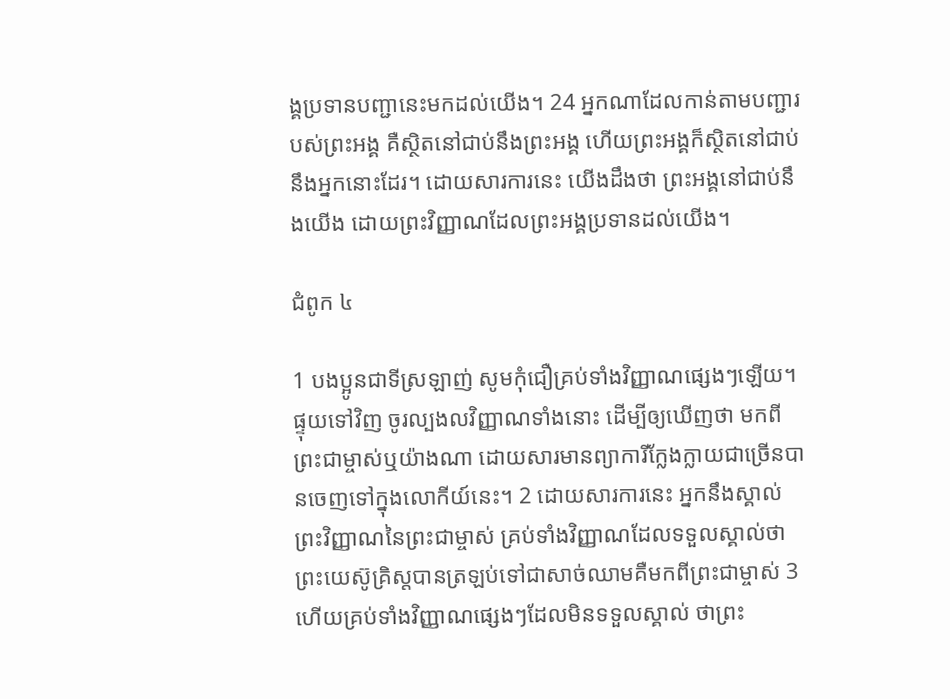ង្គប្រទានបញ្ជានេះមកដល់យើង។ 24 អ្នកណាដែលកាន់តាមបញ្ជារបស់ព្រះអង្គ គឺស្ថិតនៅជាប់នឹងព្រះអង្គ ហើយព្រះអង្គក៏ស្ថិតនៅជាប់នឹងអ្នកនោះដែរ។ ដោយសារការនេះ យើងដឹងថា ព្រះអង្គនៅជាប់នឹងយើង ដោយព្រះវិញ្ញាណដែលព្រះអង្គប្រទានដល់យើង។

ជំពូក ៤

1 បងប្អូនជាទីស្រឡាញ់ សូមកុំជឿគ្រប់ទាំងវិញ្ញាណផ្សេងៗឡើយ។ ផ្ទុយទៅវិញ ចូរល្បងលវិញ្ញាណទាំងនោះ ដើម្បីឲ្យឃើញថា មកពីព្រះជាម្ចាស់ឬយ៉ាងណា ដោយសារមានព្យាការីក្លែងក្លាយជាច្រើនបានចេញទៅក្នុងលោកីយ៍នេះ។ 2 ដោយសារការនេះ អ្នកនឹងស្គាល់ព្រះវិញ្ញាណនៃព្រះជាម្ចាស់ គ្រប់ទាំងវិញ្ញាណដែលទទួលស្គាល់ថា ព្រះយេស៊ូគ្រិស្តបានត្រឡប់ទៅជាសាច់ឈាមគឺមកពីព្រះជាម្ចាស់ 3 ហើយគ្រប់ទាំងវិញ្ញាណផ្សេងៗដែលមិនទទួលស្គាល់ ថាព្រះ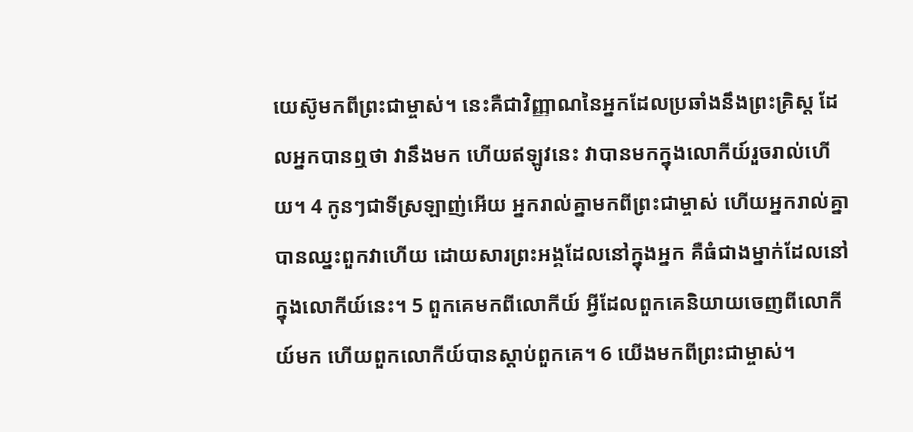យេស៊ូមកពីព្រះជាម្ចាស់។ នេះគឺជាវិញ្ញាណនៃអ្នកដែលប្រឆាំងនឹងព្រះគ្រិស្ត ដែលអ្នកបានឮថា វានឹងមក ហើយឥឡូវនេះ វាបានមកក្នុងលោកីយ៍រួចរាល់ហើយ។ 4 កូនៗជាទីស្រឡាញ់អើយ អ្នករាល់គ្នាមកពីព្រះជាម្ចាស់ ហើយអ្នករាល់គ្នាបានឈ្នះពួកវាហើយ ដោយសារព្រះអង្គដែលនៅក្នុងអ្នក គឺធំជាងម្នាក់ដែលនៅក្នុងលោកីយ៍នេះ។ 5 ពួកគេមកពីលោកីយ៍ អ្វីដែលពួកគេនិយាយចេញពីលោកីយ៍មក ហើយពួកលោកីយ៍បានស្តាប់ពួកគេ។ 6 យើងមកពីព្រះជាម្ចាស់។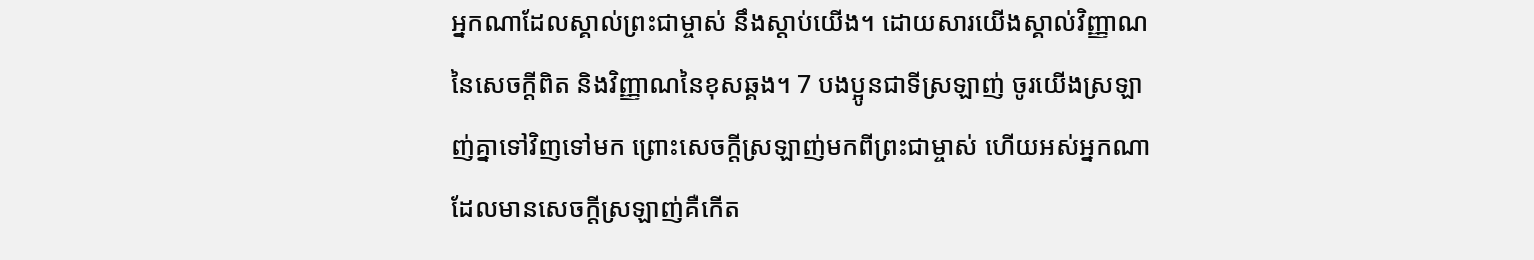អ្នកណាដែលស្គាល់ព្រះជាម្ចាស់ នឹងស្តាប់យើង។ ដោយសារយើងស្គាល់វិញ្ញាណនៃសេចក្តីពិត និងវិញ្ញាណនៃខុសឆ្គង។ 7 បងប្អូនជាទីស្រឡាញ់ ចូរយើងស្រឡាញ់គ្នាទៅវិញទៅមក ព្រោះសេចក្តីស្រឡាញ់មកពីព្រះជាម្ចាស់ ហើយអស់អ្នកណាដែលមានសេចក្តីស្រឡាញ់គឺកើត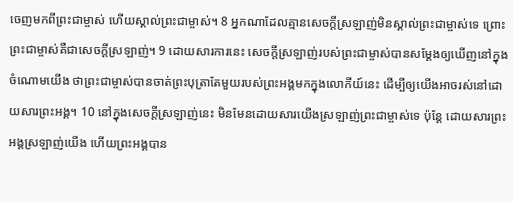ចេញមកពីព្រះជាម្ចាស់ ហើយស្គាល់ព្រះជាម្ចាស់។ 8 អ្នកណាដែលគ្មានសេចក្តីស្រឡាញ់មិនស្គាល់ព្រះជាម្ចាស់ទេ ព្រោះព្រះជាម្ចាស់គឺជាសេចក្តីស្រឡាញ់។ 9 ដោយសារការនេះ សេចក្តីស្រឡាញ់របស់ព្រះជាម្ចាស់បានសម្តែងឲ្យឃើញនៅក្នុងចំណោមយើង ថាព្រះជាម្ចាស់បានចាត់ព្រះបុត្រាតែមួយរបស់ព្រះអង្គមកក្នុងលោកីយ៍នេះ ដើម្បីឲ្យយើងអាចរស់នៅដោយសារព្រះអង្គ។ 10 នៅក្នុងសេចក្តីស្រឡាញ់នេះ មិនមែនដោយសារយើងស្រឡាញ់ព្រះជាម្ចាស់ទេ ប៉ុន្តែ ដោយសារព្រះអង្គស្រឡាញ់យើង ហើយព្រះអង្គបាន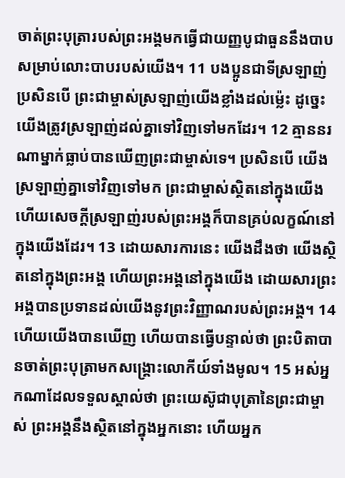ចាត់ព្រះបុត្រារបស់ព្រះអង្គមកធ្វើជាយញ្ញបូជាធួននឹងបាបសម្រាប់លោះបាបរបស់យើង។ 11 បងប្អូនជាទីស្រឡាញ់ ប្រសិនបើ ព្រះជាម្ចាស់ស្រឡាញ់យើងខ្លាំងដល់ម៉េ្លះ ដូច្នេះ យើងត្រូវស្រឡាញ់ដល់គ្នាទៅវិញទៅមកដែរ។ 12 គ្មាននរណាម្នាក់ធ្លាប់បានឃើញព្រះជាម្ចាស់ទេ។ ប្រសិនបើ យើងស្រឡាញ់គ្នាទៅវិញទៅមក ព្រះជាម្ចាស់ស្ថិតនៅក្នុងយើង ហើយសេចក្តីស្រឡាញ់របស់ព្រះអង្គក៏បានគ្រប់លក្ខណ៍នៅក្នុងយើងដែរ។ 13 ដោយសារការនេះ យើងដឹងថា យើងស្ថិតនៅក្នុងព្រះអង្គ ហើយព្រះអង្គនៅក្នុងយើង ដោយសារព្រះអង្គបានប្រទានដល់យើងនូវព្រះវិញ្ញាណរបស់ព្រះអង្គ។ 14 ហើយយើងបានឃើញ ហើយបានធ្វើបន្ទាល់ថា ព្រះបិតាបានចាត់ព្រះបុត្រាមកសង្គ្រោះលោកីយ៍ទាំងមូល។ 15 អស់អ្នកណាដែលទទួលស្គាល់ថា ព្រះយេស៊ូជាបុត្រានៃព្រះជាម្ចាស់ ព្រះអង្គនឹងស្ថិតនៅក្នុងអ្នកនោះ ហើយអ្នក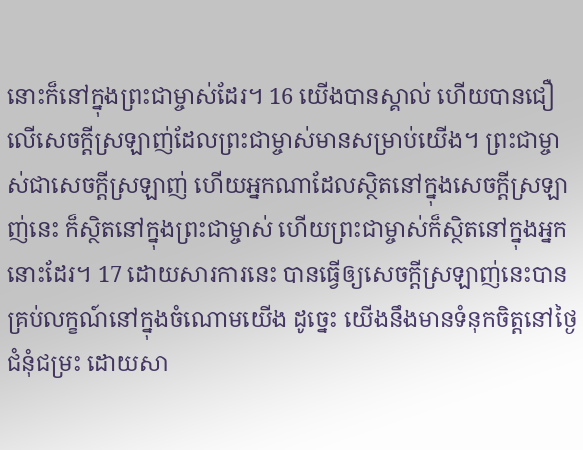នោះក៏នៅក្នុងព្រះជាម្ចាស់ដែរ។ 16 យើងបានស្គាល់ ហើយបានជឿលើសេចក្តីស្រឡាញ់ដែលព្រះជាម្ចាស់មានសម្រាប់យើង។ ព្រះជាម្ចាស់ជាសេចក្តីស្រឡាញ់ ហើយអ្នកណាដែលស្ថិតនៅក្នុងសេចក្តីស្រឡាញ់នេះ ក៏ស្ថិតនៅក្នុងព្រះជាម្ចាស់ ហើយព្រះជាម្ចាស់ក៏ស្ថិតនៅក្នុងអ្នកនោះដែរ។ 17 ដោយសារការនេះ បានធ្វើឲ្យសេចក្តីស្រឡាញ់នេះបានគ្រប់លក្ខណ៍នៅក្នុងចំណោមយើង ដូច្នេះ យើងនឹងមានទំនុកចិត្តនៅថ្ងៃជំនុំជម្រះ ដោយសា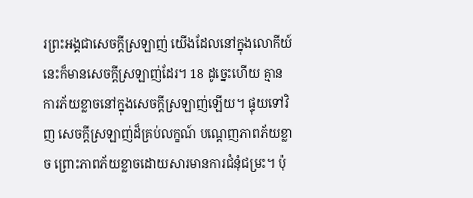រព្រះអង្គជាសេចក្តីស្រឡាញ់ យើងដែលនៅក្នុងលោកីយ៍នេះក៏មានសេចក្តីស្រឡាញ់ដែរ។ 18 ដូច្នេះហើយ គ្មានការភ័យខ្លាចនៅក្នុងសេចក្តីស្រឡាញ់ឡើយ។ ផ្ទុយទៅវិញ សេចក្តីស្រឡាញ់ដ៏គ្រប់លក្ខណ៍ បណ្តេញភាពភ័យខ្លាច ព្រោះភាពភ័យខ្លាចដោយសារមានការជំនុំជម្រះ។ ប៉ុ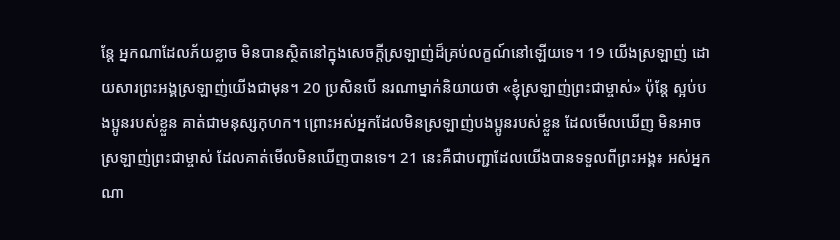ន្តែ អ្នកណាដែលភ័យខ្លាច មិនបានសិ្ថតនៅក្នុងសេចក្តីស្រឡាញ់ដ៏គ្រប់លក្ខណ៍នៅឡើយទេ។ 19 យើងស្រឡាញ់ ដោយសារព្រះអង្គស្រឡាញ់យើងជាមុន។ 20 ប្រសិនបើ នរណាម្នាក់និយាយថា «ខ្ញុំស្រឡាញ់ព្រះជាម្ចាស់» ប៉ុន្តែ ស្អប់បងប្អូនរបស់ខ្លួន គាត់ជាមនុស្សកុហក។ ព្រោះអស់អ្នកដែលមិនស្រឡាញ់បងប្អូនរបស់ខ្លួន ដែលមើលឃើញ មិនអាចស្រឡាញ់ព្រះជាម្ចាស់ ដែលគាត់មើលមិនឃើញបានទេ។ 21 នេះគឺជាបញ្ជាដែលយើងបានទទួលពីព្រះអង្គ៖ អស់អ្នកណា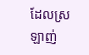ដែលស្រឡាញ់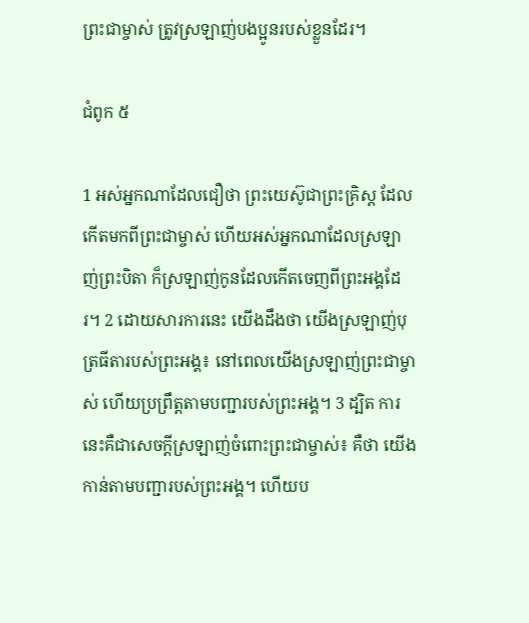ព្រះជាម្ចាស់ ត្រូវស្រឡាញ់បងប្អូនរបស់ខ្លួនដែរ។

ជំពូក ៥

1 អស់អ្នកណាដែលជឿថា ព្រះយេស៊ូជាព្រះគ្រិស្ត ដែលកើតមកពីព្រះជាម្ចាស់ ហើយអស់អ្នកណាដែលស្រឡាញ់ព្រះបិតា ក៏ស្រឡាញ់កូនដែលកើតចេញពីព្រះអង្គដែរ។ 2 ដោយសារការនេះ យើងដឹងថា យើងស្រឡាញ់បុត្រធីតារបស់ព្រះអង្គ៖ នៅពេលយើងស្រឡាញ់ព្រះជាម្ចាស់ ហើយប្រព្រឹត្តតាមបញ្ជារបស់ព្រះអង្គ។ 3 ដ្បិត ការនេះគឺជាសេចក្តីស្រឡាញ់ចំពោះព្រះជាម្ចាស់៖ គឺថា យើងកាន់តាមបញ្ជារបស់ព្រះអង្គ។ ហើយប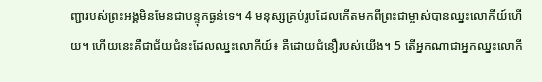ញ្ជារបស់ព្រះអង្គមិនមែនជាបន្ទុកធ្ងន់ទេ។ 4 មនុស្សគ្រប់រូបដែលកើតមកពីព្រះជាម្ចាស់បានឈ្នះលោកីយ៍ហើយ។ ហើយនេះគឺជាជ័យជំនះដែលឈ្នះលោកីយ៍៖ គឺដោយជំនឿរបស់យើង។ 5 តើអ្នកណាជាអ្នកឈ្នះលោកី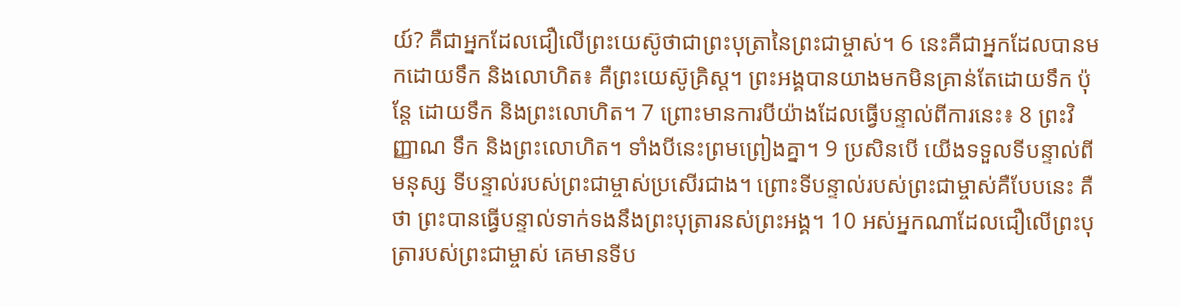យ៍? គឺជាអ្នកដែលជឿលើព្រះយេស៊ូថាជាព្រះបុត្រានៃព្រះជាម្ចាស់។ 6 នេះគឺជាអ្នកដែលបានមកដោយទឹក និងលោហិត៖ គឺព្រះយេស៊ូគ្រិស្ត។ ព្រះអង្គបានយាងមកមិនគ្រាន់តែដោយទឹក ប៉ុន្តែ ដោយទឹក និងព្រះលោហិត។ 7 ព្រោះមានការបីយ៉ាងដែលធ្វើបន្ទាល់ពីការនេះ៖ 8 ព្រះវិញ្ញាណ ទឹក និងព្រះលោហិត។ ទាំងបីនេះព្រមព្រៀងគ្នា។ 9 ប្រសិនបើ យើងទទួលទីបន្ទាល់ពីមនុស្ស ទីបន្ទាល់របស់ព្រះជាម្ចាស់ប្រសើរជាង។ ព្រោះទីបន្ទាល់របស់ព្រះជាម្ចាស់គឺបែបនេះ គឺថា ព្រះបានធ្វើបន្ទាល់ទាក់ទងនឹងព្រះបុត្រារនស់ព្រះអង្គ។ 10 អស់អ្នកណាដែលជឿលើព្រះបុត្រារបស់ព្រះជាម្ចាស់ គេមានទីប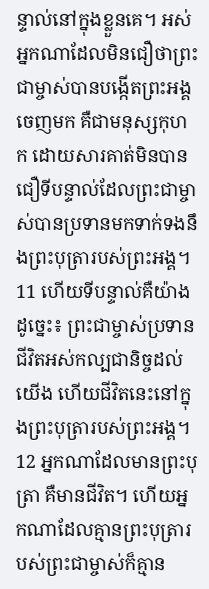ន្ទាល់នៅក្នុងខ្លួនគេ។ អស់អ្នកណាដែលមិនជឿថាព្រះជាម្ចាស់បានបង្កើតព្រះអង្គចេញមក គឺជាមនុស្សកុហក ដោយសារគាត់មិនបានជឿទីបន្ទាល់ដែលព្រះជាម្ចាស់បានប្រទានមកទាក់ទងនឹងព្រះបុត្រារបស់ព្រះអង្គ។ 11 ហើយទីបន្ទាល់គឺយ៉ាងដូច្នេះ៖ ព្រះជាម្ចាស់ប្រទានជីវិតអស់កល្បជានិច្ចដល់យើង ហើយជីវិតនេះនៅក្នុងព្រះបុត្រារបស់ព្រះអង្គ។ 12 អ្នកណាដែលមានព្រះបុត្រា គឺមានជីវិត។ ហើយអ្នកណាដែលគ្មានព្រះបុត្រារបស់ព្រះជាម្ចាស់ក៏គ្មាន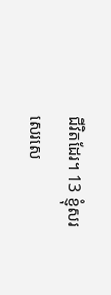ជីវិតដែរ។ 13 ខ្ញុំសរសេរសេ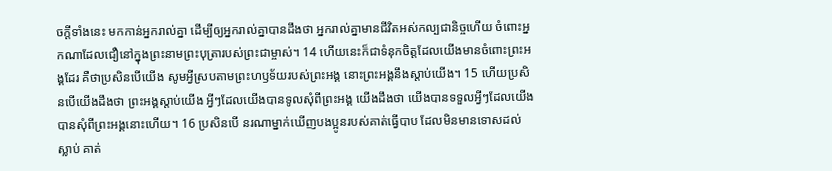ចក្តីទាំងនេះ មកកាន់អ្នករាល់គ្នា ដើម្បីឲ្យអ្នករាល់គ្នាបានដឹងថា អ្នករាល់គ្នាមានជីវិតអស់កល្បជានិច្ចហើយ ចំពោះអ្នកណាដែលជឿនៅក្នុងព្រះនាមព្រះបុត្រារបស់ព្រះជាម្ចាស់។ 14 ហើយនេះក៏ជាទំនុកចិត្តដែលយើងមានចំពោះព្រះអង្គដែរ គឺថាប្រសិនបើយើង សូមអ្វីស្របតាមព្រះហឫទ័យរបស់ព្រះអង្គ នោះព្រះអង្គនឹងស្តាប់យើង។ 15 ហើយប្រសិនបើយើងដឹងថា ព្រះអង្គស្តាប់យើង អ្វីៗដែលយើងបានទូលសុំពីព្រះអង្គ យើងដឹងថា យើងបានទទួលអ្វីៗដែលយើងបានសុំពីព្រះអង្គនោះហើយ។ 16 ប្រសិនបើ នរណាម្នាក់ឃើញបងប្អូនរបស់គាត់ធ្វើបាប ដែលមិនមានទោសដល់ស្លាប់ គាត់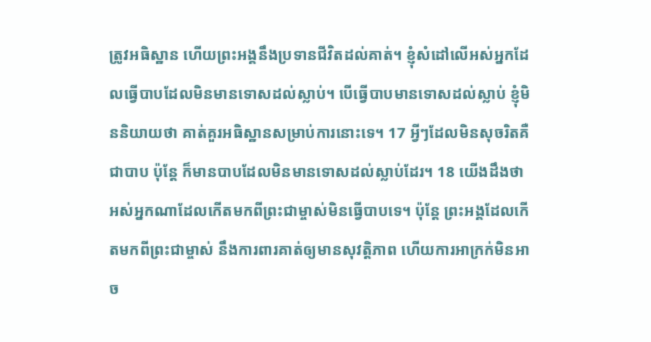ត្រូវអធិស្ឋាន ហើយព្រះអង្គនឹងប្រទានជីវិតដល់គាត់។ ខ្ញុំសំដៅលើអស់អ្នកដែលធ្វើបាបដែលមិនមានទោសដល់ស្លាប់។ បើធ្វើបាបមានទោសដល់ស្លាប់ ខ្ញុំមិននិយាយថា គាត់គួរអធិស្ឋានសម្រាប់ការនោះទេ។ 17 អ្វីៗដែលមិនសុចរិតគឺជាបាប ប៉ុន្តែ ក៏មានបាបដែលមិនមានទោសដល់ស្លាប់ដែរ។ 18 យើងដឹងថា អស់អ្នកណាដែលកើតមកពីព្រះជាម្ចាស់មិនធ្វើបាបទេ។ ប៉ុន្តែ ព្រះអង្គដែលកើតមកពីព្រះជាម្ចាស់ នឹងការពារគាត់ឲ្យមានសុវត្តិភាព ហើយការអាក្រក់មិនអាច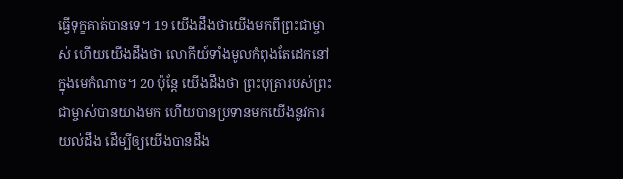ធ្វើទុក្ខគាត់បានទេ។ 19 យើងដឹងថាយើងមកពីព្រះជាម្ចាស់ ហើយយើងដឹងថា លោកីយ៍ទាំងមូលកំពុងតែដេកនៅក្នុងមេកំណាច។ 20 ប៉ុន្តែ យើងដឹងថា ព្រះបុត្រារបស់ព្រះជាម្ចាស់បានយាងមក ហើយបានប្រទានមកយើងនូវការយល់ដឹង ដើម្បីឲ្យយើងបានដឹង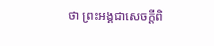ថា ព្រះអង្គជាសេចក្តីពិ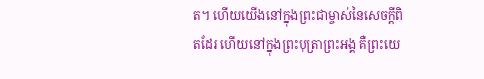ត។ ហើយយើងនៅក្នុងព្រះជាម្ចាស់នៃសេចក្តីពិតដែរ ហើយនៅក្នុងព្រះបុត្រាព្រះអង្គ គឺព្រះយេ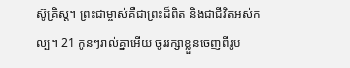ស៊ូគ្រិស្ត។ ព្រះជាម្ចាស់គឺជាព្រះដ៏ពិត និងជាជីវិតអស់កល្ប។ 21 កូនៗរាល់គ្នាអើយ ចូររក្សាខ្លួនចេញពីរូប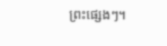ព្រះផ្សេងៗ។